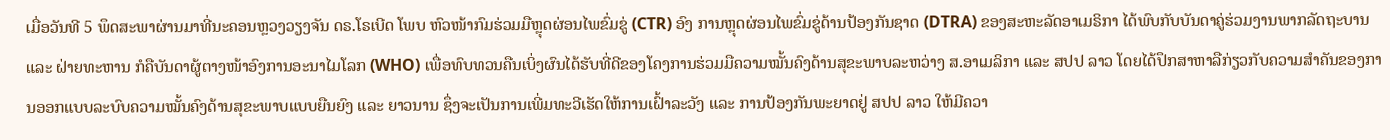ເມື່ອວັນທີ 5 ພຶດສະພາຜ່ານມາທີ່ນະຄອນຫຼວງວຽງຈັນ ດຣ.ໂຣເບີດ ໂພບ ຫົວໜ້າກົມຮ່ວມມືຫຼຸດຜ່ອນໄພຂົ່ມຂູ່ (CTR) ອົງ ການຫຼຸດຜ່ອນໄພຂົ່ມຂູ່ດ້ານປ້ອງກັນຊາດ (DTRA) ຂອງສະຫະລັດອາເມຣິກາ ໄດ້ພົບກັບບັນດາຄູ່ຮ່ວມງານພາກລັດຖະບານ ແລະ ຝ່າຍທະຫານ ກໍຄືບັນດາຜູ້ຕາງໜ້າອົງການອະນາໄມໂລກ (WHO) ເພື່ອທົບທວນຄືນເບິ່ງຜົນໄດ້ຮັບທີ່ດີຂອງໂຄງການຮ່ວມມືຄວາມໝັ້ນຄົງດ້ານສຸຂະພາບລະຫວ່າງ ສ.ອາເມລິກາ ແລະ ສປປ ລາວ ໂດຍໄດ້ປຶກສາຫາລືກ່ຽວກັບຄວາມສຳຄັນຂອງການອອກແບບລະບົບຄວາມໝັ້ນຄົງດ້ານສຸຂະພາບແບບຍືນຍົງ ແລະ ຍາວນານ ຊຶ່ງຈະເປັນການເພີ່ມທະວີເຮັດໃຫ້ການເຝົ້າລະວັງ ແລະ ການປ້ອງກັນພະຍາດຢູ່ ສປປ ລາວ ໃຫ້ມີຄວາ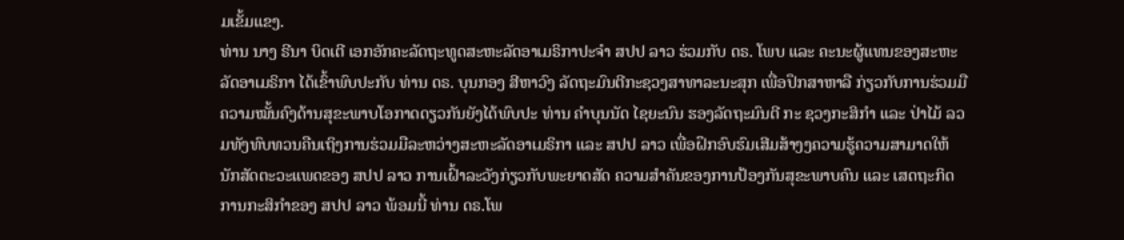ມເຂັ້ມແຂງ.
ທ່ານ ນາງ ຣີນາ ບິດເຕີ ເອກອັກຄະລັດຖະທູດສະຫະລັດອາເມຣິກາປະຈຳ ສປປ ລາວ ຮ່ວມກັບ ດຣ. ໂພບ ແລະ ຄະນະຜູ້ແທນຂອງສະຫະລັດອາເມຣິກາ ໄດ້ເຂົ້າພົບປະກັບ ທ່ານ ດຣ. ບຸນກອງ ສີຫາວົງ ລັດຖະມົນຕີກະຊວງສາທາລະນະສຸກ ເພື່ອປຶກສາຫາລື ກ່ຽວກັບການຮ່ວມມືຄວາມໝັ້ນຄົງດ້ານສຸຂະພາບໂອກາດດຽວກັນຍັງໄດ້ພົບປະ ທ່ານ ຄຳບຸນນັດ ໄຊຍະນົນ ຮອງລັດຖະມົນຕີ ກະ ຊວງກະສິກຳ ແລະ ປ່າໄມ້ ລວມທັງທົບທວນຄືນເຖິງການຮ່ວມມືລະຫວ່າງສະຫະລັດອາເມຣິກາ ແລະ ສປປ ລາວ ເພື່ອຝຶກອົບຮົມເສີມສ້າງງຄວາມຮູ້ຄວາມສາມາດໃຫ້ນັກສັດຕະວະແພດຂອງ ສປປ ລາວ ການເຝົ້າລະວັງກ່ຽວກັບພະຍາດສັດ ຄວາມສໍາຄັນຂອງການປ້ອງກັນສຸຂະພາບຄົນ ແລະ ເສດຖະກິດການກະສິກຳຂອງ ສປປ ລາວ ພ້ອມນີ້ ທ່ານ ດຣ.ໂພ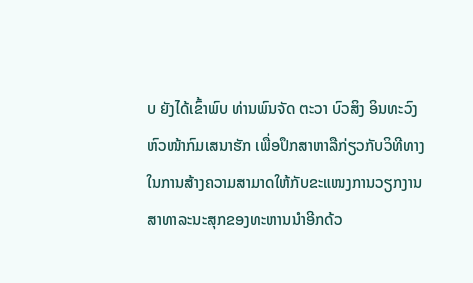ບ ຍັງໄດ້ເຂົ້າພົບ ທ່ານພົນຈັດ ຕະວາ ບົວສິງ ອິນທະວົງ ຫົວໜ້າກົມເສນາຮັກ ເພື່ອປຶກສາຫາລືກ່ຽວກັບວິທີທາງໃນການສ້າງຄວາມສາມາດໃຫ້ກັບຂະແໜງການວຽກງານສາທາລະນະສຸກຂອງທະຫານນຳອີກດ້ວ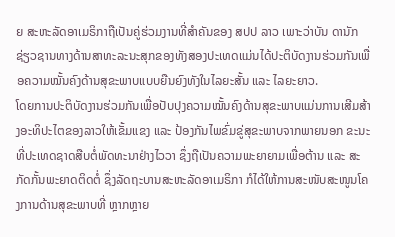ຍ ສະຫະລັດອາເມຣິກາຖືເປັນຄູ່ຮ່ວມງານທີ່ສຳຄັນຂອງ ສປປ ລາວ ເພາະວ່າບັນ ດານັກຊ່ຽວຊານທາງດ້ານສາທະລະນະສຸກຂອງທັງສອງປະເທດແມ່ນໄດ້ປະຕິບັດງານຮ່ວມກັນເພື່ອຄວາມໝັ້ນຄົງດ້ານສຸຂະພາບແບບຍືນຍົງທັງໃນໄລຍະສັ້ນ ແລະ ໄລຍະຍາວ.
ໂດຍການປະຕິບັດງານຮ່ວມກັນເພື່ອປັບປຸງຄວາມໝັ້ນຄົງດ້ານສຸຂະພາບແມ່ນການເສີມສ້າງອະທິປະໄຕຂອງລາວໃຫ້ເຂັ້ມແຂງ ແລະ ປ້ອງກັນໄພຂົ່ມຂູ່ສຸຂະພາບຈາກພາຍນອກ ຂະນະທີ່ປະເທດຊາດສືບຕໍ່ພັດທະນາຢ່າງໄວວາ ຊຶ່ງຖືເປັນຄວາມພະຍາຍາມເພື່ອຕ້ານ ແລະ ສະກັດກັ້ນພະຍາດຕິດຕໍ່ ຊຶ່ງລັດຖະບານສະຫະລັດອາເມຣິກາ ກໍໄດ້ໃຫ້ການສະໜັບສະໜູນໂຄງການດ້ານສຸຂະພາບທີ່ ຫຼາກຫຼາຍ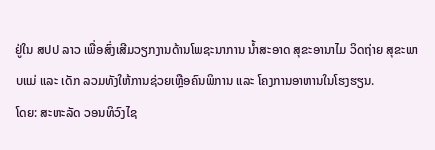ຢູ່ໃນ ສປປ ລາວ ເພື່ອສົ່ງເສີມວຽກງານດ້ານໂພຊະນາການ ນ້ຳສະອາດ ສຸຂະອານາໄມ ວິດຖ່າຍ ສຸຂະພາບແມ່ ແລະ ເດັກ ລວມທັງໃຫ້ການຊ່ວຍເຫຼືອຄົນພິການ ແລະ ໂຄງການອາຫານໃນໂຮງຮຽນ.
ໂດຍ: ສະຫະລັດ ວອນທິວົງໄຊ